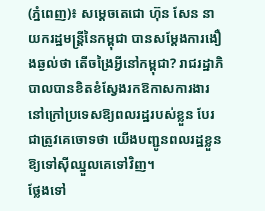(ភ្នំពេញ)៖ សម្តេចតេជោ ហ៊ុន សែន នាយករដ្ឋមន្រ្តីនៃកម្ពុជា បានសម្តែងការងឿងឆ្ងល់ថា តើចង្រៃអ្វីនៅកម្ពុជា? រាជរដ្ឋាភិបាលបានខិតខំស្វែងរកឱកាសការងារ នៅក្រៅប្រទេសឱ្យពលរដ្ឋរបស់ខ្លួន បែរជាត្រូវគេចោទថា យើងបញ្ជូនពលរដ្ឋខ្លួនឱ្យទៅស៊ីឈ្នួលគេទៅវិញ។
ថ្លែងទៅ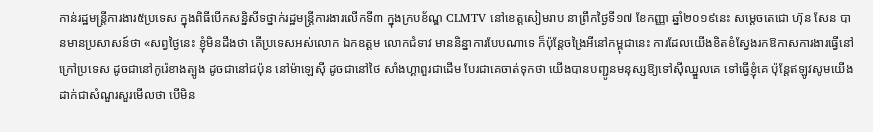កាន់រដ្ឋមន្រ្តីការងារ៥ប្រទេស ក្នុងពិធីបើកសន្និសីទថ្នាក់រដ្ឋមន្ត្រីការងារលើកទី៣ ក្នុងក្របខ័ណ្ឌ CLMTV នៅខេត្តសៀមរាប នាព្រឹកថ្ងៃទី១៧ ខែកញ្ញា ឆ្នាំ២០១៩នេះ សម្តេចតេជោ ហ៊ុន សែន បានមានប្រសាសន៍ថា «សព្វថ្ងៃនេះ ខ្ញុំមិនដឹងថា តើប្រទេសអស់លោក ឯកឧត្តម លោកជំទាវ មាននិន្នាការបែបណាទេ ក៏ប៉ុន្តែចង្រៃអីនៅកម្ពុជានេះ ការដែលយើងខិតខំស្វែងរកឱកាសការងារធ្វើនៅក្រៅប្រទេស ដូចជានៅកូរ៉េខាងត្បូង ដូចជានៅជប៉ុន នៅម៉ាឡេស៊ី ដូចជានៅថៃ សាំងហ្គាពួរជាដើម បែរជាគេចាត់ទុកថា យើងបានបញ្ជូនមនុស្សឱ្យទៅស៊ីឈ្នួលគេ ទៅធ្វើខ្ញុំគេ ប៉ុន្តែឥឡូវសូមយើងដាក់ជាសំណួរសួរមើលថា បើមិន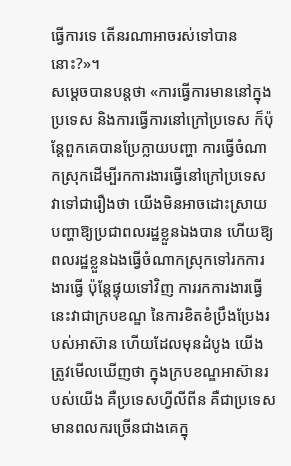ធ្វើការទេ តើនរណាអាចរស់ទៅបាននោះ?»។
សម្តេចបានបន្តថា «ការធ្វើការមាននៅក្នុងប្រទេស និងការធ្វើការនៅក្រៅប្រទេស ក៏ប៉ុន្តែពួកគេបានប្រែក្លាយបញ្ហា ការធ្វើចំណាកស្រុកដើម្បីរកការងារធ្វើនៅក្រៅប្រទេស វាទៅជារឿងថា យើងមិនអាចដោះស្រាយបញ្ហាឱ្យប្រជាពលរដ្ឋខ្លួនឯងបាន ហើយឱ្យពលរដ្ឋខ្លួនឯងធ្វើចំណាកស្រុកទៅរកការងារធ្វើ ប៉ុន្តែផ្ទុយទៅវិញ ការរកការងារធ្វើនេះវាជាក្របខណ្ឌ នៃការខិតខំប្រឹងប្រែងរបស់អាស៊ាន ហើយដែលមុនដំបូង យើងត្រូវមើលឃើញថា ក្នុងក្របខណ្ឌអាស៊ានរបស់យើង គឺប្រទេសហ្វីលីពីន គឺជាប្រទេស មានពលករច្រើនជាងគេក្នុ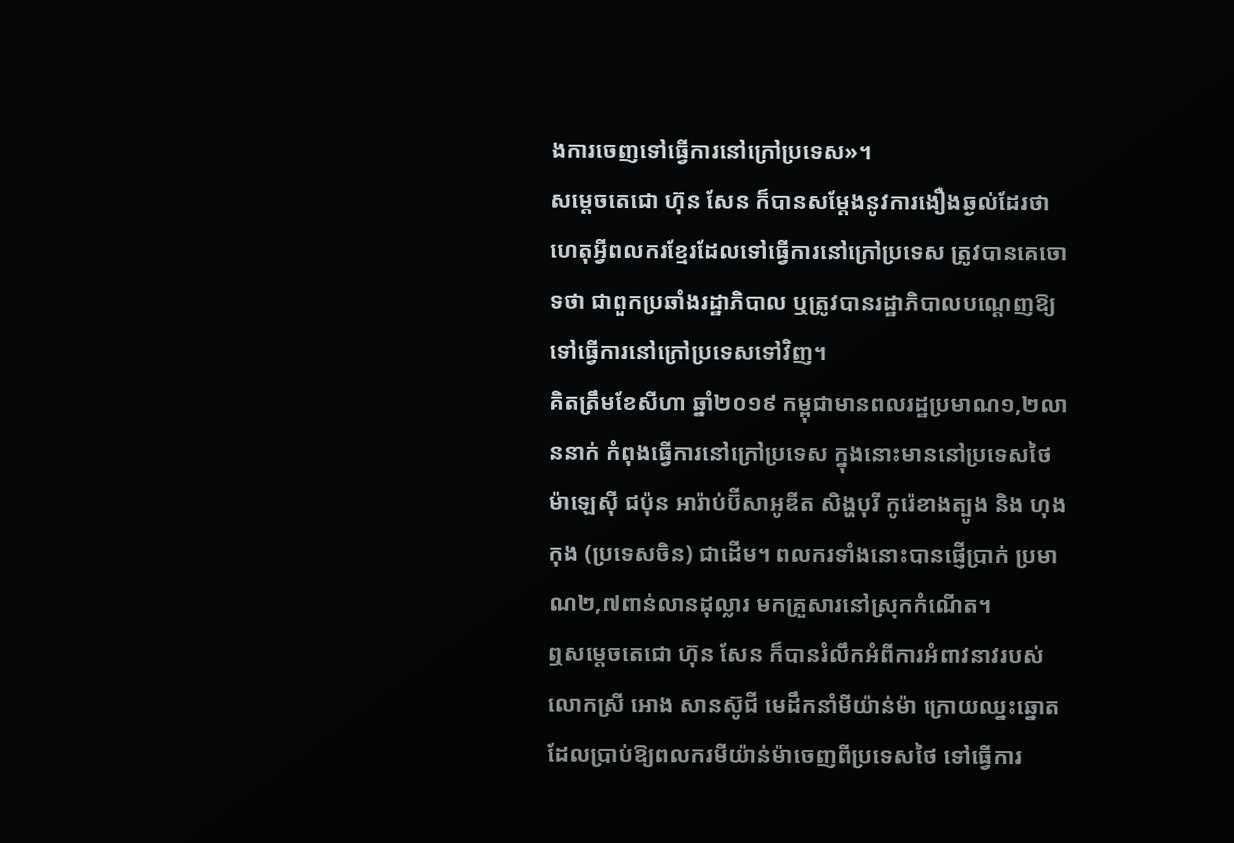ងការចេញទៅធ្វើការនៅក្រៅប្រទេស»។
សម្តេចតេជោ ហ៊ុន សែន ក៏បានសម្តែងនូវការងឿងឆ្ងល់ដែរថា ហេតុអ្វីពលករខ្មែរដែលទៅធ្វើការនៅក្រៅប្រទេស ត្រូវបានគេចោទថា ជាពួកប្រឆាំងរដ្ឋាភិបាល ឬត្រូវបានរដ្ឋាភិបាលបណ្តេញឱ្យទៅធ្វើការនៅក្រៅប្រទេសទៅវិញ។
គិតត្រឹមខែសីហា ឆ្នាំ២០១៩ កម្ពុជាមានពលរដ្ឋប្រមាណ១,២លាននាក់ កំពុងធ្វើការនៅក្រៅប្រទេស ក្នុងនោះមាននៅប្រទេសថៃ ម៉ាឡេស៊ី ជប៉ុន អារ៉ាប់ប៊ីសាអូឌីត សិង្ហបុរី កូរ៉េខាងត្បូង និង ហុងកុង (ប្រទេសចិន) ជាដើម។ ពលករទាំងនោះបានផ្ញើប្រាក់ ប្រមាណ២,៧ពាន់លានដុល្លារ មកគ្រួសារនៅស្រុកកំណើត។
ឮសម្តេចតេជោ ហ៊ុន សែន ក៏បានរំលឹកអំពីការអំពាវនាវរបស់ លោកស្រី អោង សានស៊ូជី មេដឹកនាំមីយ៉ាន់ម៉ា ក្រោយឈ្នះឆ្នោត ដែលប្រាប់ឱ្យពលករមីយ៉ាន់ម៉ាចេញពីប្រទេសថៃ ទៅធ្វើការ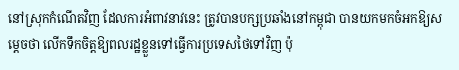នៅស្រុកកំណើតវិញ ដែលការអំពាវនាវនេះ ត្រូវបានបក្សប្រឆាំងនៅកម្ពុជា បានយកមកចំអកឱ្យសម្តេចថា លើកទឹកចិត្តឱ្យពលរដ្ឋខ្លួនទៅធ្វើការប្រទេសថៃទៅវិញ ប៉ុ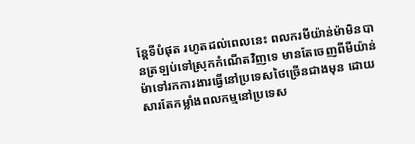ន្តែទីបំផុត រហូតដល់ពេលនេះ ពលករមីយ៉ាន់ម៉ាមិនបានត្រឡប់ទៅស្រុកកំណើតវិញទេ មានតែចេញពីមីយ៉ាន់ម៉ាទៅរកការងារធ្វើនៅប្រទេសថៃច្រើនជាងមុន ដោយសារតែកម្លាំងពលកម្មនៅប្រទេស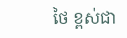ថៃ ខ្ពស់ជា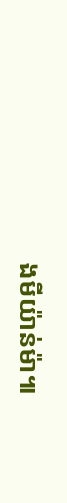ងមីយ៉ាន់ម៉ា៕